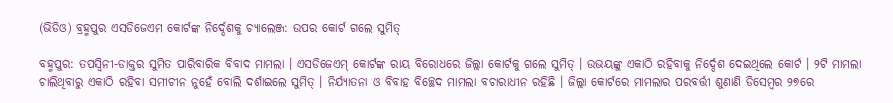(ଭିଡିଓ) ବ୍ରହ୍ମପୁର ଏସଡିଜେଏମ କୋର୍ଟଙ୍କ ନିର୍ଦ୍ଦେଶକୁ ଚ୍ୟାଲେଞ୍ଜ: ଉପର କୋର୍ଟ ଗଲେ ସୁମିତ୍

ବହ୍ମପୁର: ତପସ୍ୱିନୀ-ଡାକ୍ତର ସୁମିତ ପାରିବାରିକ ବିବାଦ ମାମଲା । ଏସଡିଜେଏମ୍ କୋର୍ଟଙ୍କ ରାୟ ବିରୋଧରେ ଜିଲ୍ଲା କୋର୍ଟକୁ ଗଲେ ସୁମିତ୍ । ଉଭୟଙ୍କୁ ଏକାଠି ରହିବାକୁ ନିର୍ଦ୍ଦେଶ ଦେଇଥିଲେ କୋର୍ଟ । ୨ଟି ମାମଲା ଚାଲିଥିବାରୁ ଏକାଠି ରହିବା ସମୀଚୀନ ନୁହେଁ ବୋଲି ଦର୍ଶାଇଲେ ସୁମିତ୍ । ନିର୍ଯ୍ୟାତନା ଓ ବିବାହ ବିଚ୍ଛେଦ ମାମଲା ବଚାରାଧୀନ ରହିଛି । ଜିଲ୍ଲା କୋର୍ଟରେ ମାମଲାର ପରବର୍ତ୍ତୀ ଶୁଣାଣି ଡିସେମ୍ବର ୨୭ରେ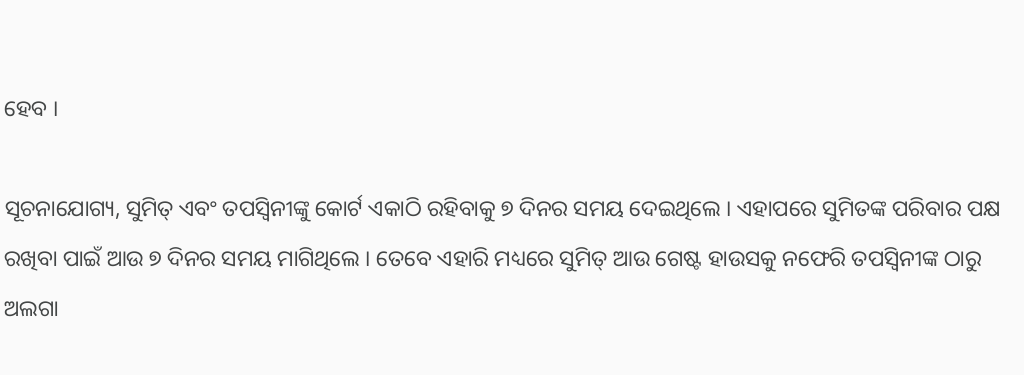ହେବ ।

ସୂଚନାଯୋଗ୍ୟ, ସୁମିତ୍ ଏବଂ ତପସ୍ୱିନୀଙ୍କୁ କୋର୍ଟ ଏକାଠି ରହିବାକୁ ୭ ଦିନର ସମୟ ଦେଇଥିଲେ । ଏହାପରେ ସୁମିତଙ୍କ ପରିବାର ପକ୍ଷ ରଖିବା ପାଇଁ ଆଉ ୭ ଦିନର ସମୟ ମାଗିଥିଲେ । ତେବେ ଏହାରି ମଧ୍ୟରେ ସୁମିତ୍ ଆଉ ଗେଷ୍ଟ ହାଉସକୁ ନଫେରି ତପସ୍ୱିନୀଙ୍କ ଠାରୁ ଅଲଗା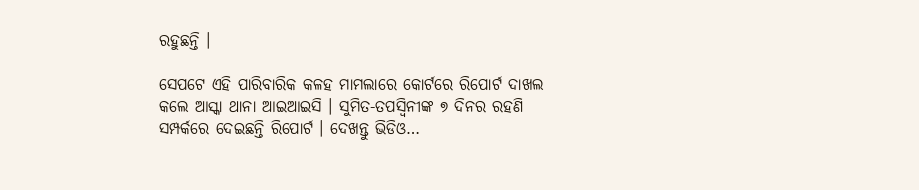ରହୁଛନ୍ତି ।

ସେପଟେ ଏହି ପାରିବାରିକ କଳହ ମାମଲାରେ କୋର୍ଟରେ ରିପୋର୍ଟ ଦାଖଲ କଲେ ଆସ୍କା ଥାନା ଆଇଆଇସି । ସୁମିତ-ତପସ୍ୱିନୀଙ୍କ ୭ ଦିନର ରହଣି ସମ୍ପର୍କରେ ଦେଇଛନ୍ତି ରିପୋର୍ଟ । ଦେଖନ୍ତୁ ଭିଡିଓ…